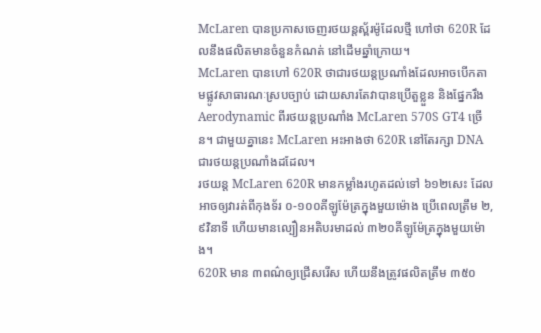McLaren បានប្រកាសចេញរថយន្តស្ព័រម៉ូដែលថ្មី ហៅថា 620R ដែលនឹងផលិតមានចំនួនកំណត់ នៅដើមឆ្នាំក្រោយ។
McLaren បានហៅ 620R ថាជារថយន្តប្រណាំងដែលអាចបើកតាមផ្លូវសាធារណៈស្របច្បាប់ ដោយសារតែវាបានប្រើតួខ្លួន និងផ្នែករឹង Aerodynamic ពីរថយន្តប្រណាំង McLaren 570S GT4 ច្រើន។ ជាមួយគ្នានេះ McLaren អះអាងថា 620R នៅតែរក្សា DNA ជារថយន្តប្រណាំងដដែល។
រថយន្ត McLaren 620R មានកម្លាំងរហូតដល់ទៅ ៦១២សេះ ដែលអាចឲ្យវារត់ពីកុងទ័រ ០-១០០គីឡូម៉ែត្រក្នុងមួយម៉ោង ប្រើពេលត្រឹម ២,៩វិនាទី ហើយមានល្បឿនអតិបរមាដល់ ៣២០គីឡូម៉ែត្រក្នុងមួយម៉ោង។
620R មាន ៣ពណ៌ឲ្យជ្រើសរើស ហើយនឹងត្រូវផលិតត្រឹម ៣៥០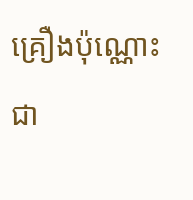គ្រឿងប៉ុណ្ណោះ ជា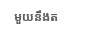មួយនឹងត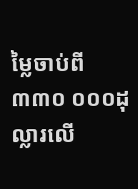ម្លៃចាប់ពី ៣៣០ ០០០ដុល្លារលើ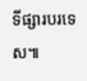ទីផ្សារបរទេស៕